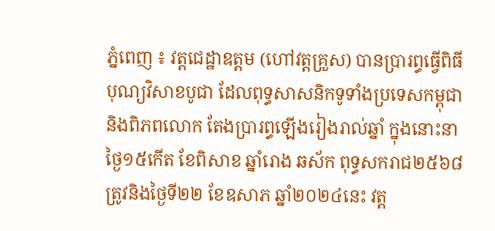ភ្នំពេញ ៖ វត្តជេដ្ឋាឧត្តម (ហៅវត្តគ្រួស) បានប្រារព្ធធ្វើពិធីបុណ្យវិសាខបូជា ដែលពុទ្ធសាសនិកទូទាំងប្រទេសកម្ពុជា និងពិភពលោក តែងប្រារព្ធឡើងរៀងរាល់ឆ្នាំ ក្នុងនោះនាថ្ងៃ១៥កើត ខែពិសាខ ឆ្នាំរោង ឆស័ក ពុទ្ធសករាជ២៥៦៨ ត្រូវនិងថ្ងៃទី២២ ខែឧសាភ ឆ្នាំ២០២៤នេះ វត្ត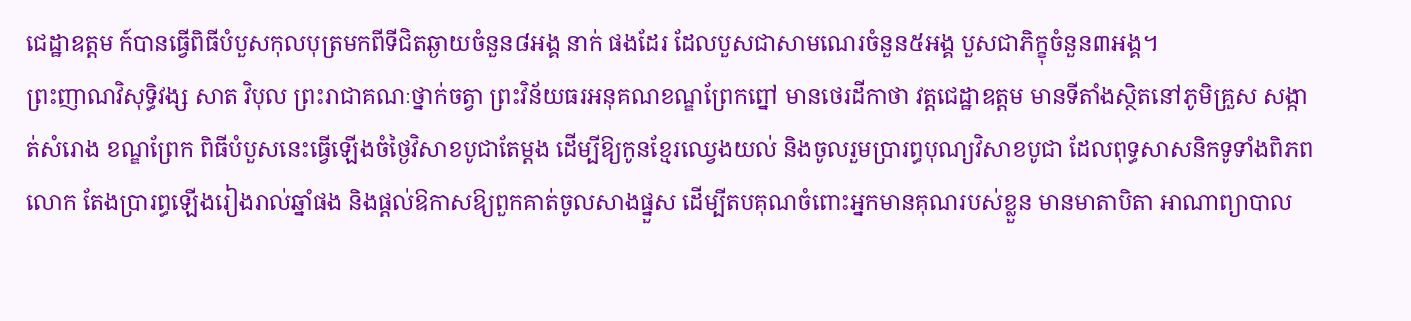ជេដ្ឋាឧត្តម ក៍បានធ្វើពិធីបំបួសកុលបុត្រមកពីទីជិតឆ្ងាយចំនួន៨អង្គ នាក់ ផងដែរ ដែលបួសជាសាមណេរចំនួន៥អង្គ បួសជាភិក្ខុចំនួន៣អង្គ។
ព្រះញាណវិសុទ្ធិវង្ស សាត វិបុល ព្រះរាជាគណៈថ្នាក់ចត្វា ព្រះវិន័យធរអនុគណខណ្ឌព្រែកព្នៅ មានថេរដីកាថា វត្តជេដ្ឋាឧត្តម មានទីតាំងស្ថិតនៅភូមិគ្រួស សង្កាត់សំរោង ខណ្ឌព្រែក ពិធីបំបួសនេះធ្វើឡើងចំថ្ងៃវិសាខបូជាតែម្តង ដើម្បីឱ្យកូនខ្មែរឈ្វេងយល់ និងចូលរួមប្រារព្ធបុណ្យវិសាខបូជា ដែលពុទ្ធសាសនិកទូទាំងពិភពលោក តែងប្រារព្ធឡើងរៀងរាល់ឆ្នាំផង និងផ្តល់ឱកាសឱ្យពួកគាត់ចូលសាងផ្នួស ដើម្បីតបគុណចំពោះអ្នកមានគុណរបស់ខ្លួន មានមាតាបិតា អាណាព្យាបាល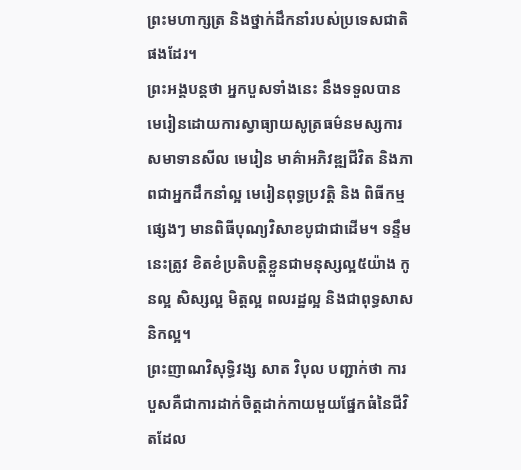ព្រះមហាក្សត្រ និងថ្នាក់ដឹកនាំរបស់ប្រទេសជាតិផងដែរ។
ព្រះអង្គបន្តថា អ្នកបួសទាំងនេះ នឹងទទួលបានមេរៀនដោយការស្វាធ្យាយសូត្រធម៌នមស្សការ សមាទានសីល មេរៀន មាគ៌ាអភិវឌ្ឍជីវិត និងភាពជាអ្នកដឹកនាំល្អ មេរៀនពុទ្ធប្រវត្តិ និង ពិធីកម្មផ្សេងៗ មានពិធីបុណ្យវិសាខបូជាជាដើម។ ទន្ទឹមនេះត្រូវ ខិតខំប្រតិបត្តិខ្លួនជាមនុស្សល្អ៥យ៉ាង កូនល្អ សិស្សល្អ មិត្តល្អ ពលរដ្ឋល្អ និងជាពុទ្ធសាសនិកល្អ។
ព្រះញាណវិសុទ្ធិវង្ស សាត វិបុល បញ្ជាក់ថា ការបួសគឺជាការដាក់ចិត្តដាក់កាយមួយផ្នែកធំនៃជីវិតដែល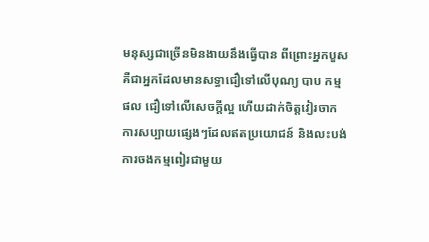មនុស្សជាច្រើនមិនងាយនឹងធ្វើបាន ពីព្រោះអ្នកបួសគឺជាអ្នកដែលមានសទ្ធាជឿទៅលើបុណ្យ បាប កម្មផល ជឿទៅលើសេចក្តីល្អ ហើយដាក់ចិត្តវៀរចាកការសប្បាយផ្សេងៗដែលឥតប្រយោជន៍ និងលះបង់ការចងកម្មពៀរជាមួយ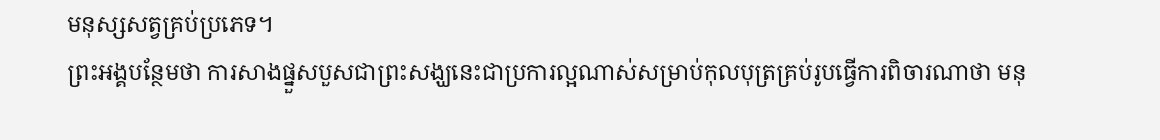មនុស្សសត្វគ្រប់ប្រភេទ។
ព្រះអង្គបន្ថែមថា ការសាងផ្នួសបួសជាព្រះសង្ឃនេះជាប្រការល្អណាស់សម្រាប់កុលបុត្រគ្រប់រូបធ្វើការពិចារណាថា មនុ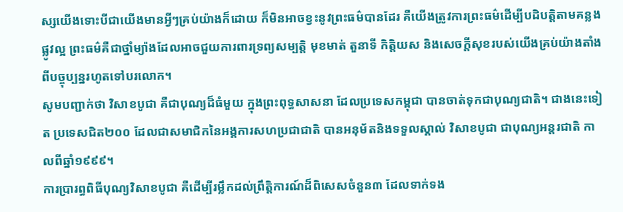ស្សយើងទោះបីជាយើងមានអ្វីៗគ្រប់យ៉ាងក៏ដោយ ក៏មិនអាចខ្វះនូវព្រះធម៌បានដែរ គឺយើងត្រូវការព្រះធម៌ដើម្បីបដិបត្តិតាមគន្លងផ្លូវល្អ ព្រះធម៌គឺជាថ្នាំម្យ៉ាងដែលអាចជួយការពារទ្រព្យសម្បត្តិ មុខមាត់ តួនាទី កិត្តិយស និងសេចក្តីសុខរបស់យើងគ្រប់យ៉ាងតាំងពីបច្ចុប្បន្នរហូតទៅបរលោក។
សូមបញ្ជាក់ថា វិសាខបូជា គឺជាបុណ្យដ៏ធំមួយ ក្នុងព្រះពុទ្ធសាសនា ដែលប្រទេសកម្ពុជា បានចាត់ទុកជាបុណ្យជាតិ។ ជាងនេះទៀត ប្រទេសជិត២០០ ដែលជាសមាជិកនៃអង្គការសហប្រជាជាតិ បានអនុម័តនិងទទួលស្គាល់ វិសាខបូជា ជាបុណ្យអន្តរជាតិ កាលពីឆ្នាំ១៩៩៩។
ការប្រារព្ធពិធីបុណ្យវិសាខបូជា គឺដើម្បីរម្លឹកដល់ព្រឹត្តិការណ៍ដ៏ពិសេសចំនួន៣ ដែលទាក់ទង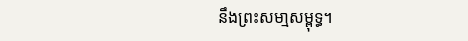នឹងព្រះសមា្មសម្ពុទ្ធ។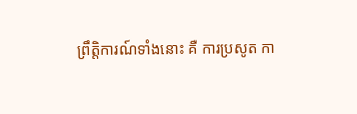ព្រឹត្តិការណ៍ទាំងនោះ គឺ ការប្រសូត កា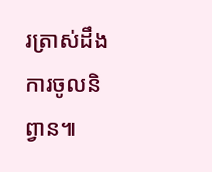រត្រាស់ដឹង ការចូលនិព្វាន៕